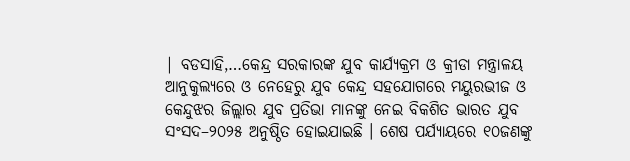| ବଡସାହି,…କେନ୍ଦ୍ର ସରକାରଙ୍କ ଯୁବ କାର୍ଯ୍ୟକ୍ରମ ଓ କ୍ରୀଡା ମନ୍ତ୍ରାଳୟ ଆନୁକୁଲ୍ୟରେ ଓ ନେହେରୁ ଯୁବ କେନ୍ଦ୍ର ସହଯୋଗରେ ମୟୁରଭୀଜ ଓ କେନ୍ଦୁଝର ଜିଲ୍ଲାର ଯୁବ ପ୍ରତିଭା ମାନଙ୍କୁ ନେଇ ବିକଶିତ ଭାରତ ଯୁବ ସଂସଦ–୨୦୨୫ ଅନୁଷ୍ଠିତ ହୋଇଯାଇଛି । ଶେଷ ପର୍ଯ୍ୟାୟରେ ୧୦ଜଣଙ୍କୁ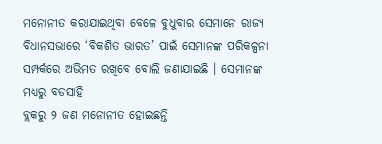ମନୋନୀତ କରାଯାଇଥିବା ବେଳେ ବୁଧୁବାର ସେମାନେ ରାଜ୍ୟ ବିଧାନସଭାରେ ‘ବିକଶିତ ଭାରତ’ ପାଇଁ ସେମାନଙ୍କ ପରିକଳ୍ପନା ସମ୍ପର୍କରେ ଅଭିମତ ରଖିବେ ବୋଲି ଜଣାଯାଇଛି । ସେମାନଙ୍କ ମଧ୍ୟରୁ ବଡସାହି
ବ୍ଲକରୁ ୨ ଜଣ ମନୋନୀତ ହୋଇଛନ୍ତି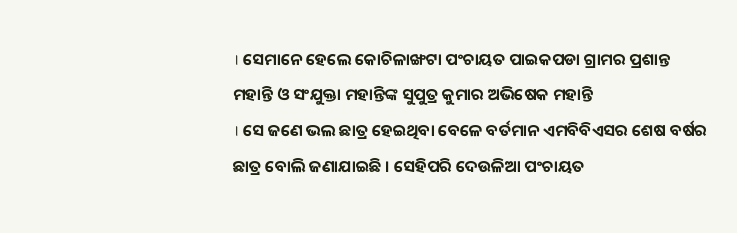। ସେମାନେ ହେଲେ କୋଚିଳାଙ୍ଖଟା ପଂଚାୟତ ପାଇକପଡା ଗ୍ରାମର ପ୍ରଶାନ୍ତ ମହାନ୍ତି ଓ ସଂଯୁକ୍ତା ମହାନ୍ତିଙ୍କ ସୁପୁତ୍ର କୁମାର ଅଭିଷେକ ମହାନ୍ତି
। ସେ ଜଣେ ଭଲ ଛାତ୍ର ହେଇଥିବା ବେଳେ ବର୍ତମାନ ଏମବିବିଏସର ଶେଷ ବର୍ଷର ଛାତ୍ର ବୋଲି ଜଣାଯାଇଛି । ସେହିପରି ଦେଉଳିଆ ପଂଚାୟତ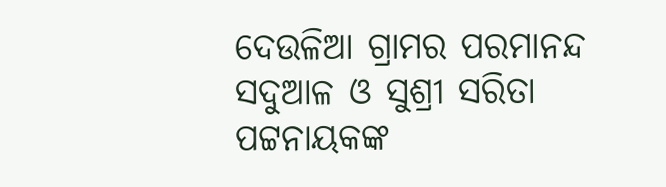ଦେଉଳିଆ ଗ୍ରାମର ପରମାନନ୍ଦ ସଦୁଆଳ ଓ ସୁଶ୍ରୀ ସରିତା ପଟ୍ଟନାୟକଙ୍କ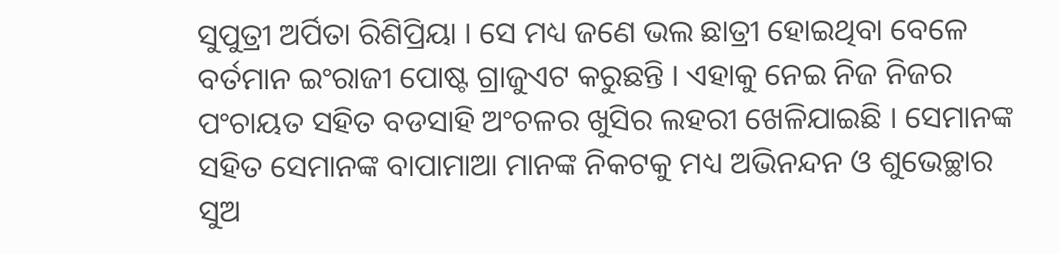ସୁପୁତ୍ରୀ ଅର୍ପିତା ରିଶିପ୍ରିୟା । ସେ ମଧ୍ୟ ଜଣେ ଭଲ ଛାତ୍ରୀ ହୋଇଥିବା ବେଳେ ବର୍ତମାନ ଇଂରାଜୀ ପୋଷ୍ଟ ଗ୍ରାଜୁଏଟ କରୁଛନ୍ତି । ଏହାକୁ ନେଇ ନିଜ ନିଜର ପଂଚାୟତ ସହିତ ବଡସାହି ଅଂଚଳର ଖୁସିର ଲହରୀ ଖେଳିଯାଇଛି । ସେମାନଙ୍କ ସହିତ ସେମାନଙ୍କ ବାପାମାଆ ମାନଙ୍କ ନିକଟକୁ ମଧ୍ୟ ଅଭିନନ୍ଦନ ଓ ଶୁଭେଚ୍ଛାର ସୁଅ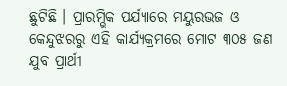ଛୁଟିଛି । ପ୍ରାରମ୍ଭିକ ପର୍ଯ୍ୟାରେ ମୟୁରଭଜ ଓ କେନ୍ଦୁଝରରୁ ଏହି କାର୍ଯ୍ୟକ୍ରମରେ ମୋଟ ୩୦୫ ଜଣ ଯୁବ ପ୍ରାର୍ଥୀ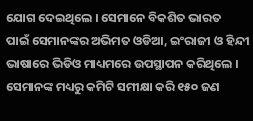ଯୋଗ ଦେଇଥିଲେ । ସେମାନେ ବିକଶିତ ଭାରତ
ପାଇଁ ସେମାନଙ୍କର ଅଭିମତ ଓଡିଆ, ଇଂରାଜୀ ଓ ହିନ୍ଦୀ ଭାଷାରେ ଭିଡିଓ ମାଧ୍ୟମରେ ଉପସ୍ଥାପନ କରିଥିଲେ । ସେମାନଙ୍କ ମଧ୍ୟରୁ କମିଟି ସମୀକ୍ଷା କରି ୧୫୦ ଜଣ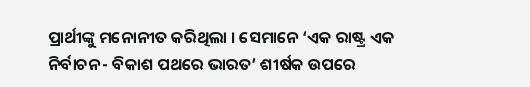ପ୍ରାର୍ଥୀଙ୍କୁ ମନୋନୀତ କରିଥିଲା । ସେମାନେ ‘ଏକ ରାଷ୍ଟ୍ର ଏକ ନିର୍ବାଚନ- ବିକାଶ ପଥରେ ଭାରତ’ ଶୀର୍ଷକ ଉପରେ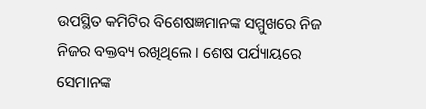ଉପସ୍ଥିତ କମିଟିର ବିଶେଷଜ୍ଞମାନଙ୍କ ସମ୍ମୁଖରେ ନିଜ ନିଜର ବକ୍ତବ୍ୟ ରଖିଥିଲେ । ଶେଷ ପର୍ଯ୍ୟାୟରେ ସେମାନଙ୍କ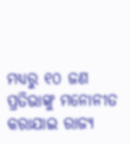ମଧ୍ୟରୁ ୧୦ ଜଣ ପ୍ରତିଭାଙ୍କୁ ମନୋନୀତ କରାଯାଇ ରାଜ୍ୟ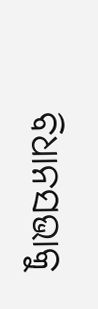ବିଧାନସଭାକୁ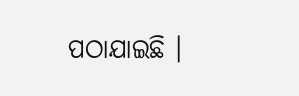ପଠାଯାଇଛି ।